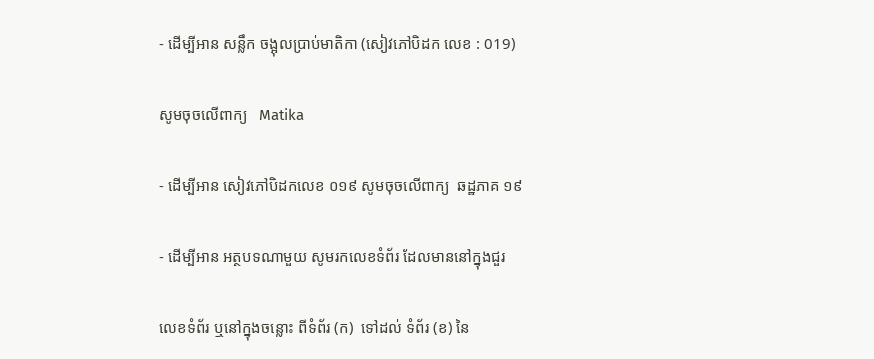- ដើម្បីអាន សន្លឹក ចង្អុលប្រាប់មាតិកា (សៀវភៅបិដក លេខ : 019)

សូមចុចលើពាក្យ   Matika

- ដើម្បីអាន សៀវភៅបិដកលេខ ០១៩ សូមចុចលើពាក្យ  ឆដ្ឋភាគ ១៩

- ដើម្បីអាន អត្ថបទណាមួយ សូមរកលេខទំព័រ ដែលមាននៅក្នុងជួរ

លេខទំព័រ ឬនៅក្នុងចន្លោះ ពីទំព័រ (ក)  ទៅដល់ ទំព័រ (ខ) នៃ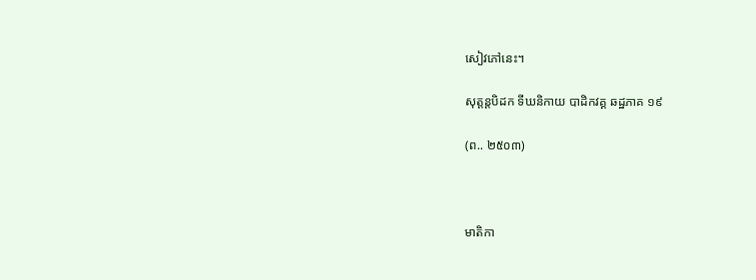សៀវភៅនេះ។

សុត្តន្តបិដក ទីឃនិកាយ បាដិកវគ្គ ឆដ្ឋភាគ ១៩

(ព.. ២៥០៣)



មាតិកា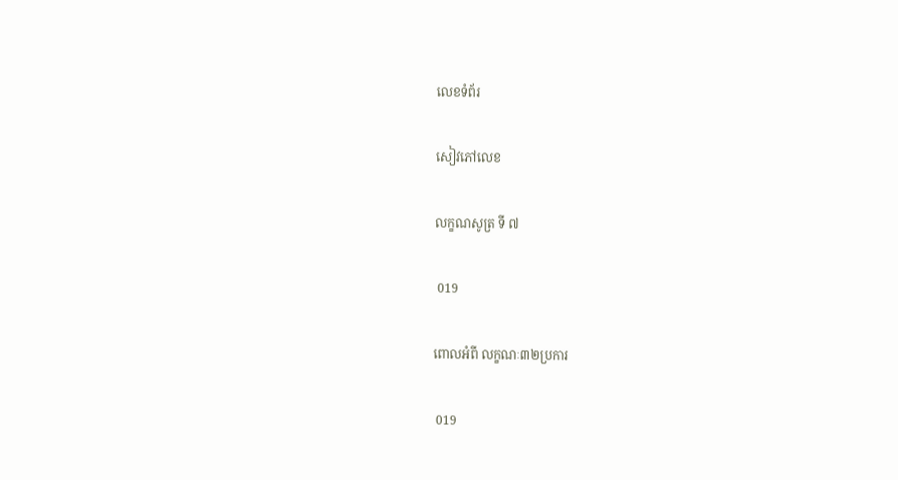លេខទំព័រ

សៀវភៅលេខ

លក្ខណសូត្រ ទី ៧

 019

ពោលអំពី លក្ខណៈ៣២ប្រការ

 019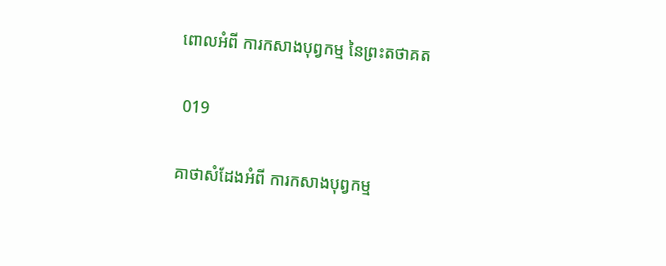ពោលអំពី ការកសាងបុព្វកម្ម នៃព្រះតថាគត

 019

គាថាសំដែងអំពី ការកសាងបុព្វកម្ម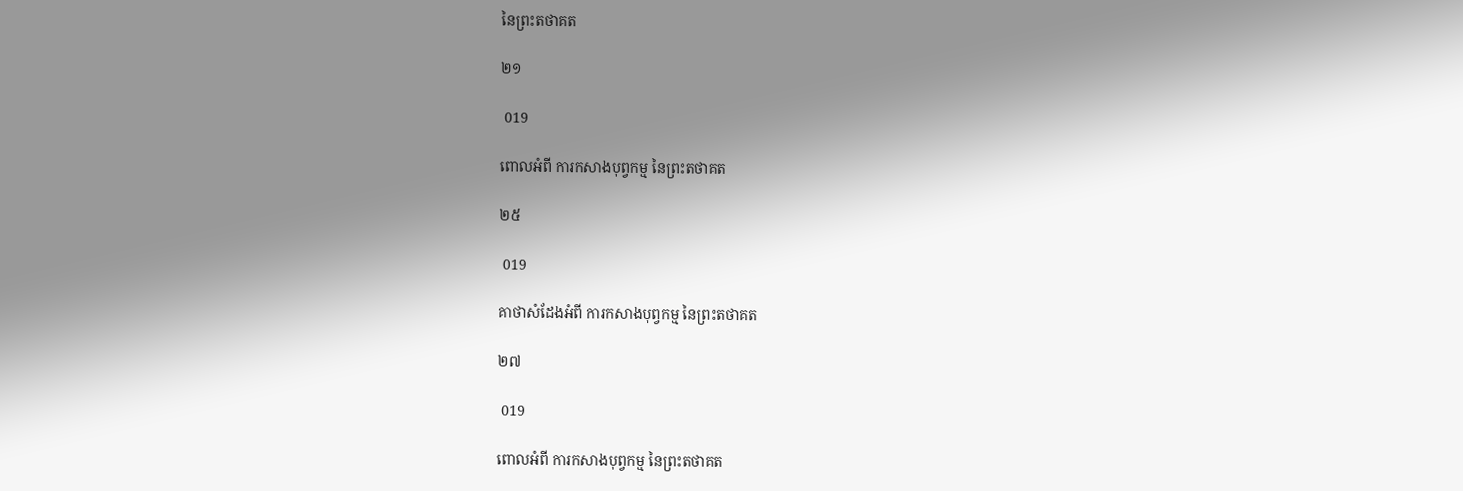នៃព្រះតថាគត

២១

 019

ពោលអំពី ការកសាងបុព្វកម្ម នៃព្រះតថាគត

២៥

 019

គាថាសំដែងអំពី ការកសាងបុព្វកម្ម នៃព្រះតថាគត

២៧

 019

ពោលអំពី ការកសាងបុព្វកម្ម នៃព្រះតថាគត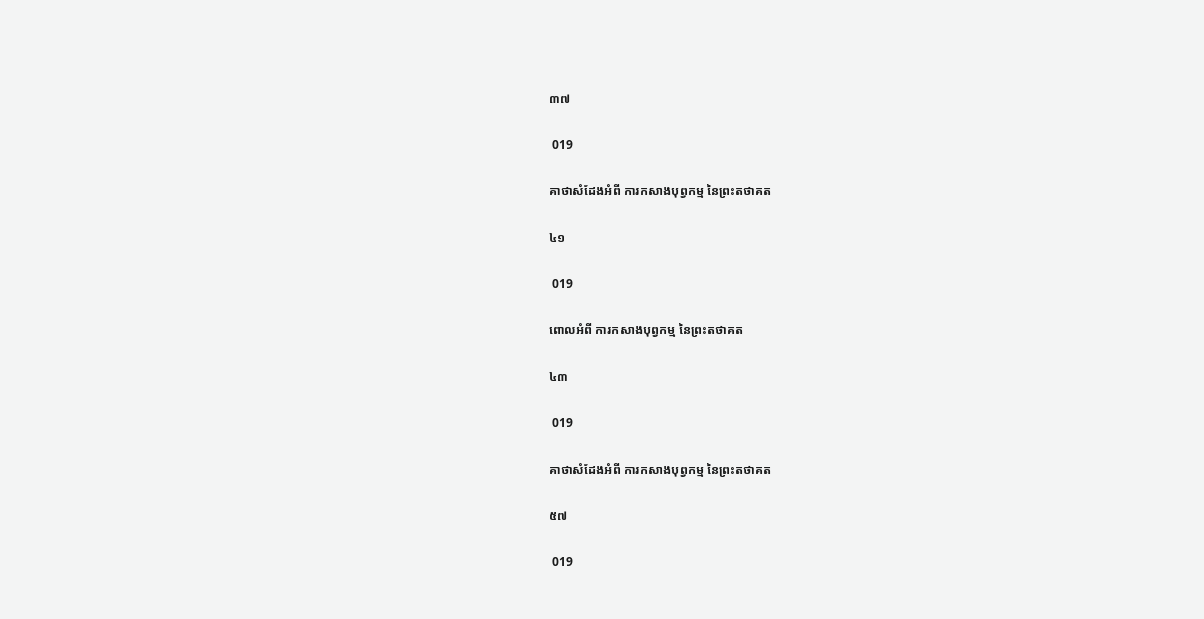៣៧

 019

គាថាសំដែងអំពី ការកសាងបុព្វកម្ម នៃព្រះតថាគត

៤១

 019

ពោលអំពី ការកសាងបុព្វកម្ម នៃព្រះតថាគត

៤៣

 019

គាថាសំដែងអំពី ការកសាងបុព្វកម្ម នៃព្រះតថាគត

៥៧

 019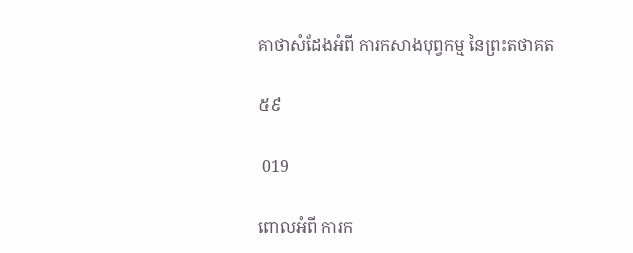គាថាសំដែងអំពី ការកសាងបុព្វកម្ម នៃព្រះតថាគត

៥៩

 019

ពោលអំពី ការក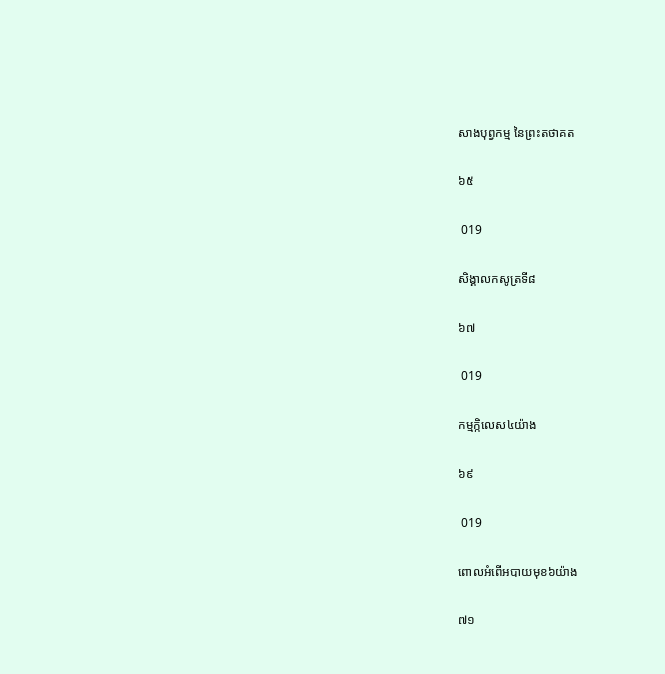សាងបុព្វកម្ម នៃព្រះតថាគត

៦៥

 019

សិង្គាលកសូត្រទី៨

៦៧

 019

កម្មក្កិលេស៤យ៉ាង

៦៩

 019

ពោលអំពើអបាយមុខ៦យ៉ាង

៧១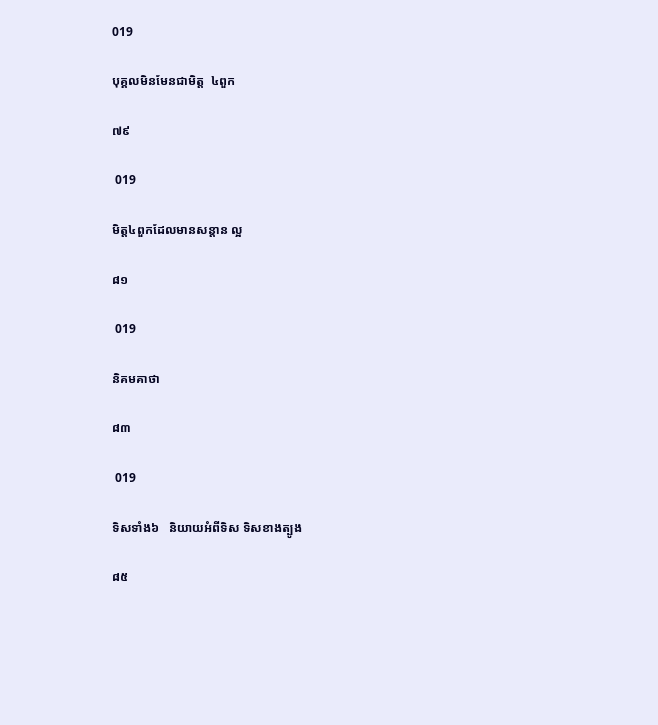019

បុគ្គលមិនមែនជាមិត្ត  ៤ពួក

៧៩

 019

មិត្ត៤ពួកដែលមានសន្តាន ល្អ

៨១

 019

និគមគាថា

៨៣

 019

ទិសទាំង៦   និយាយអំពីទិស ទិសខាងត្បូង

៨៥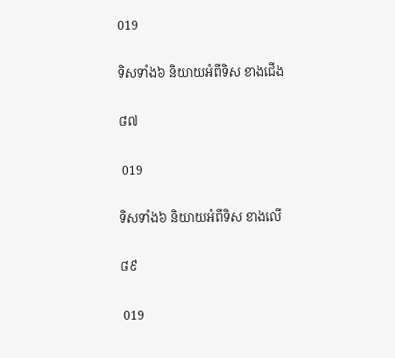019

ទិសទាំង៦ និយាយអំពីទិស ខាងជើង

៨៧

 019

ទិសទាំង៦ និយាយអំពីទិស ខាងលើ

៨៩

 019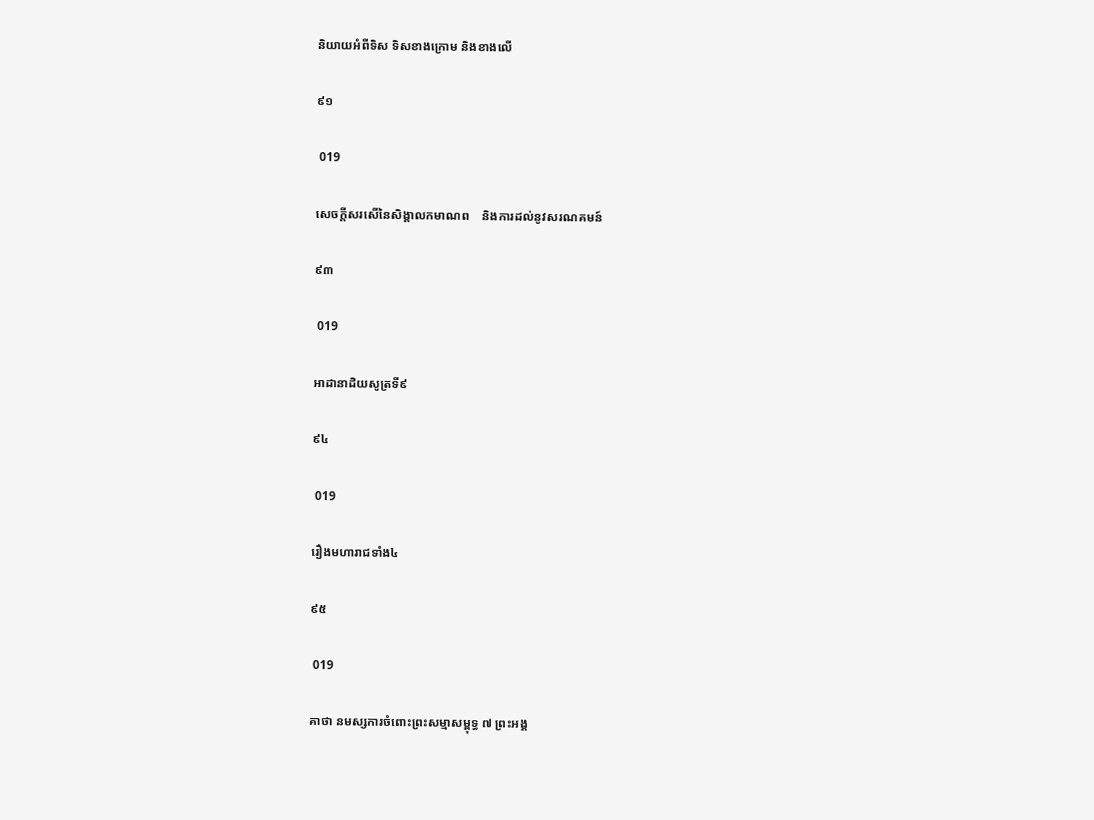និយាយអំពីទិស ទិសខាងក្រោម និងខាងលើ

៩១

 019

សេចក្តីសរសើនៃសិង្គាលកមាណព    និងការដល់នូវសរណគមន៍

៩៣

 019

អាដានាដិយសូត្រទី៩

៩៤

 019

រឿងមហារាជទាំង៤

៩៥

 019

គាថា នមស្សការចំពោះព្រះសម្មាសម្ពុទ្ធ ៧ ព្រះអង្គ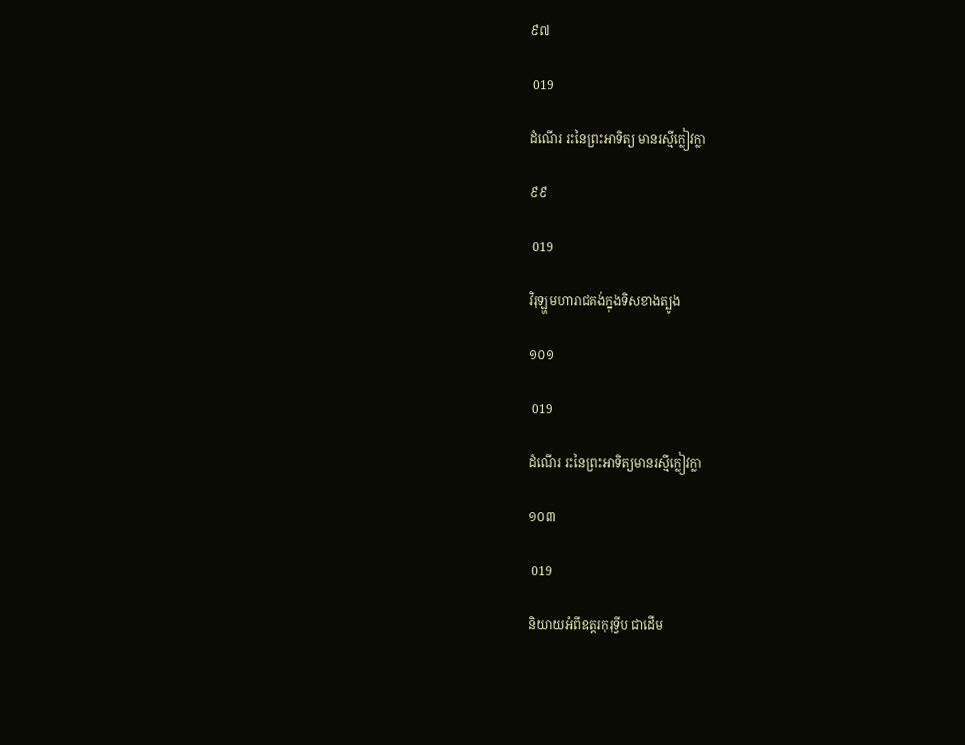៩៧

 019

ដំណើរ រះនៃព្រះអាទិត្យ មានរស្មីក្លៀវក្លា

៩៩

 019

វិរុឡ្ហមហារាជគង់ក្នុងទិសខាងត្បូង

១០១

 019

ដំណើរ រះនៃព្រះអាទិត្យមានរស្មីក្លៀវក្លា

១០៣

 019

និយាយអំពីឧត្តរកុរុទ្វីប ជាដើម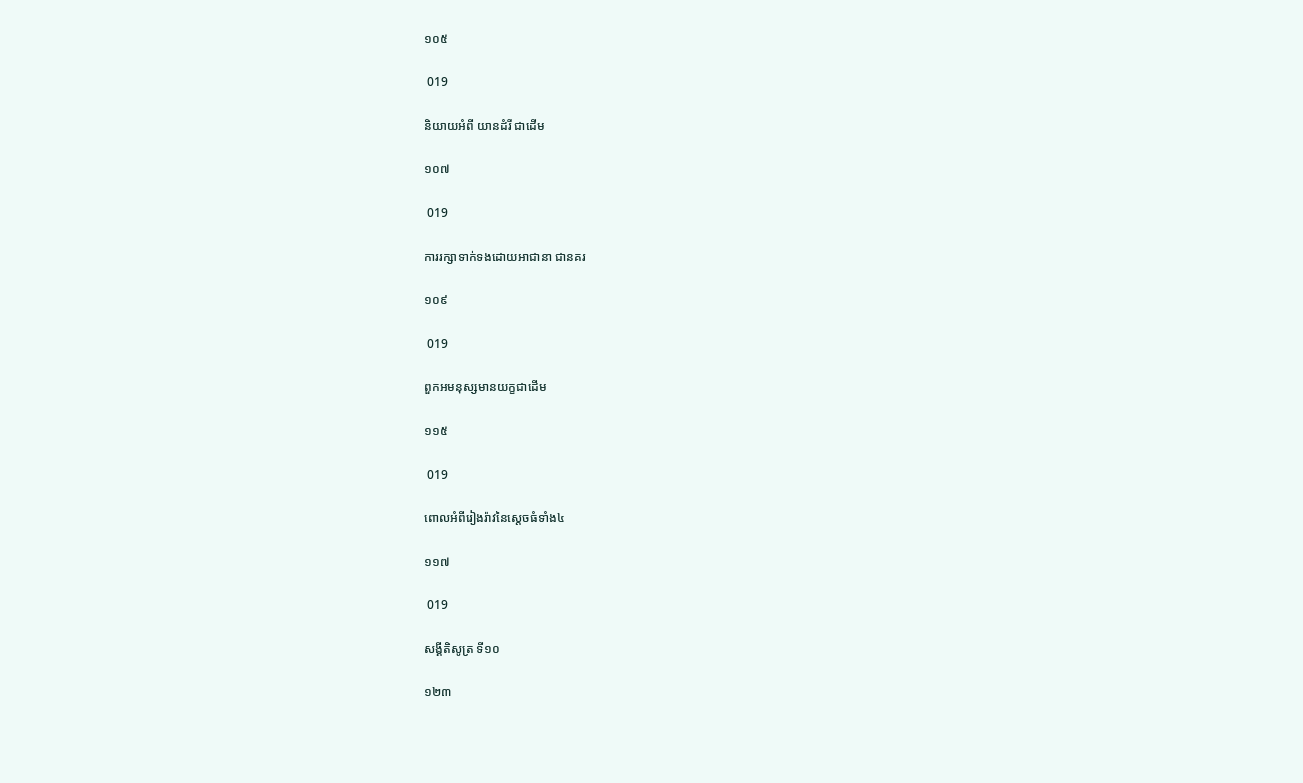១០៥

 019

និយាយអំពី យានដំរី ជាដើម

១០៧

 019

ការរក្សាទាក់ទងដោយអាជានា ជានគរ

១០៩

 019

ពួកអមនុស្សមានយក្ខជាដើម

១១៥

 019

ពោលអំពីរៀងរ៉ាវនៃស្តេចធំទាំង៤

១១៧

 019

សង្គីតិសូត្រ ទី១០

១២៣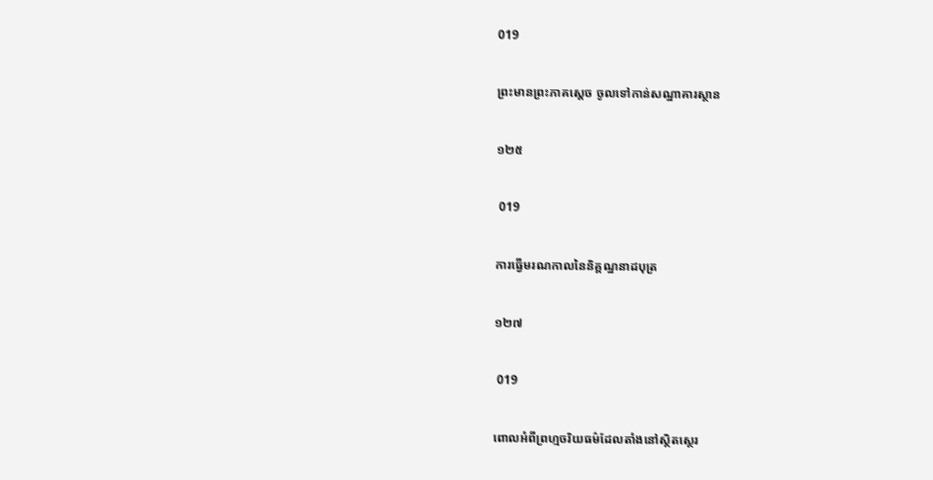019

ព្រះមានព្រះភាគស្តេច ចូលទៅកាន់សណ្ឋាគារស្ថាន

១២៥

 019

ការធ្វើមរណកាលនៃនិគ្គណ្ឋនាដបុត្រ

១២៧

 019

ពោលអំពីព្រហ្មចរិយធម៌ដែលតាំងនៅស្ថិតស្ថេរ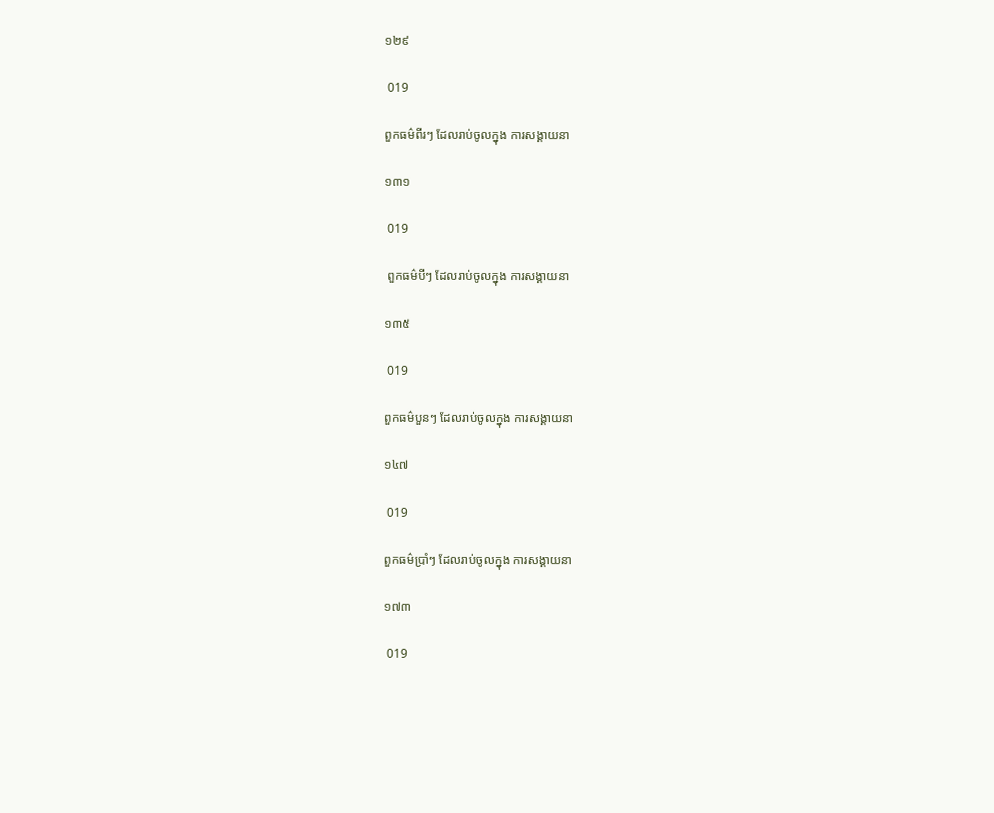១២៩

 019

ពួកធម៌ពីរៗ ដែលរាប់ចូលក្នុង ការសង្គាយនា

១៣១

 019

 ពួកធម៌បីៗ ដែលរាប់ចូលក្នុង ការសង្គាយនា

១៣៥

 019

ពួកធម៌បួនៗ ដែលរាប់ចូលក្នុង ការសង្គាយនា

១៤៧

 019

ពួកធម៌ប្រាំៗ ដែលរាប់ចូលក្នុង ការសង្គាយនា

១៧៣

 019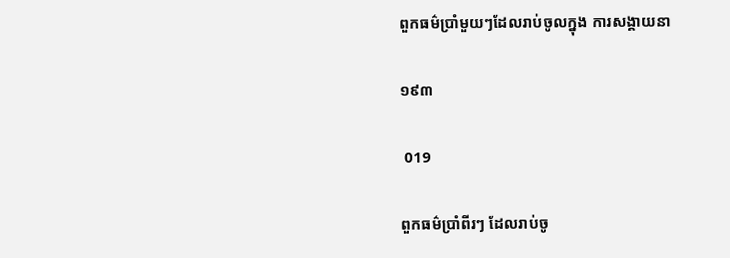ពួកធម៌ប្រាំមួយៗដែលរាប់ចូលក្នុង ការសង្គាយនា

១៩៣

 019

ពួកធម៌ប្រាំពីរៗ ដែលរាប់ចូ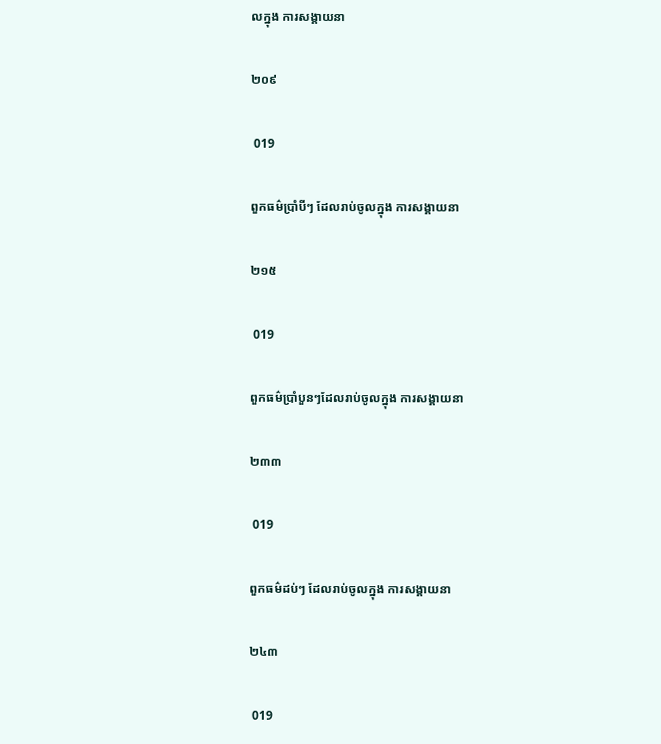លក្នុង ការសង្គាយនា

២០៩

 019

ពួកធម៌ប្រាំបីៗ ដែលរាប់ចូលក្នុង ការសង្គាយនា

២១៥

 019

ពួកធម៌ប្រាំបួនៗដែលរាប់ចូលក្នុង ការសង្គាយនា

២៣៣

 019

ពួកធម៌ដប់ៗ ដែលរាប់ចូលក្នុង ការសង្គាយនា

២៤៣

 019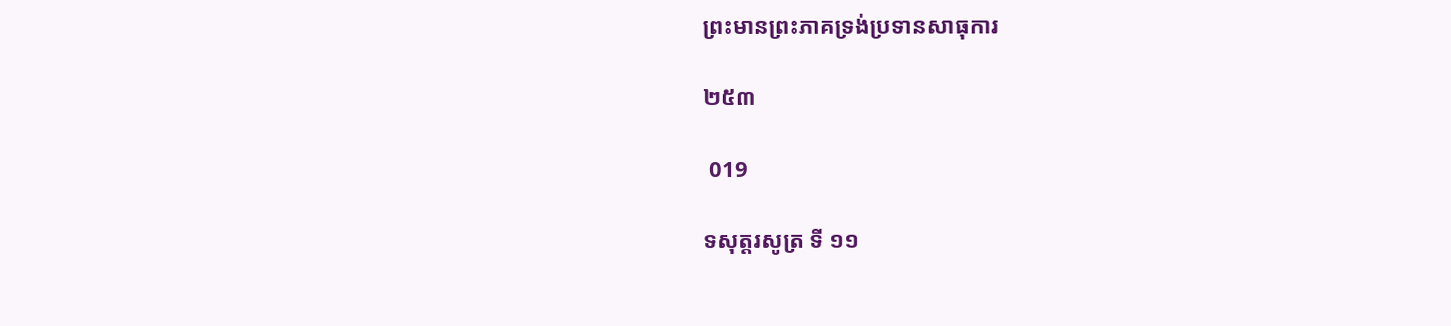ព្រះមានព្រះភាគទ្រង់ប្រទានសាធុការ

២៥៣

 019

ទសុត្តរសូត្រ ទី ១១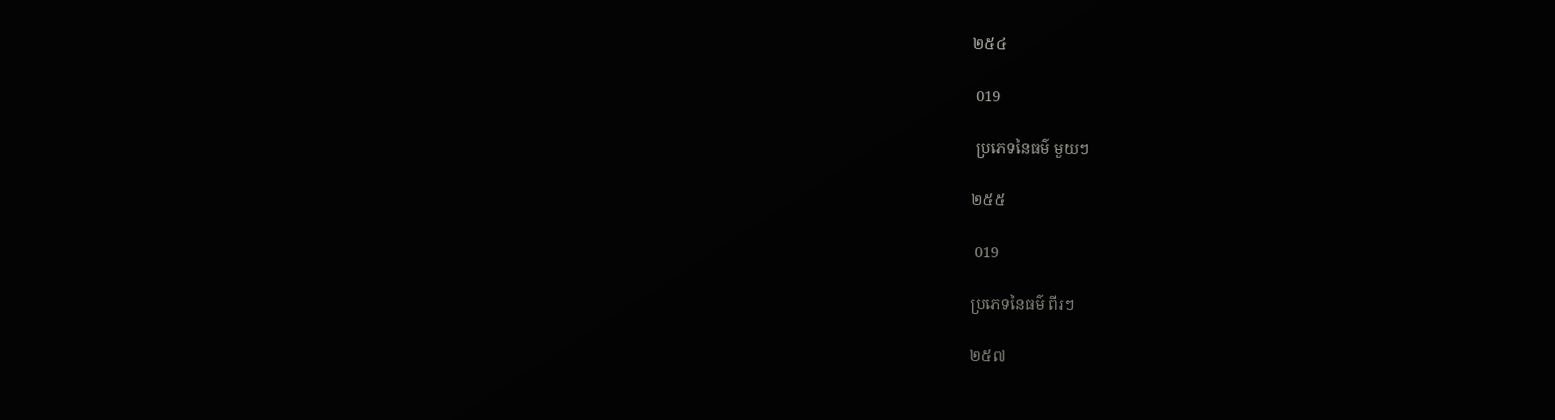២៥៤

 019

 ប្រភេទនៃធម៌ មួយៗ

២៥៥

 019

ប្រភេទនៃធម៌ ពីរៗ

២៥៧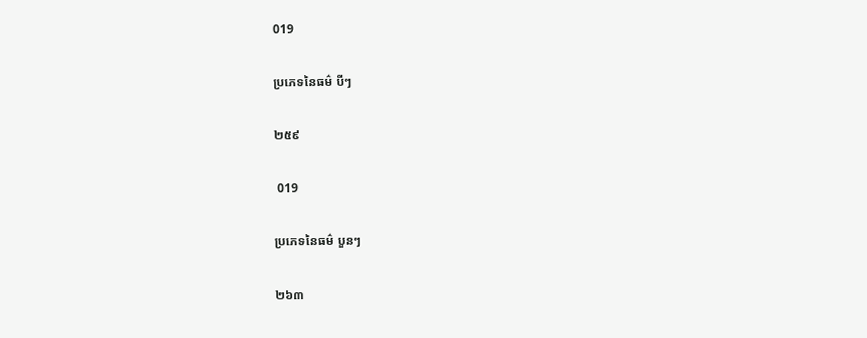019

ប្រភេទនៃធម៌ បីៗ

២៥៩

 019

ប្រភេទនៃធម៌ បួនៗ

២៦៣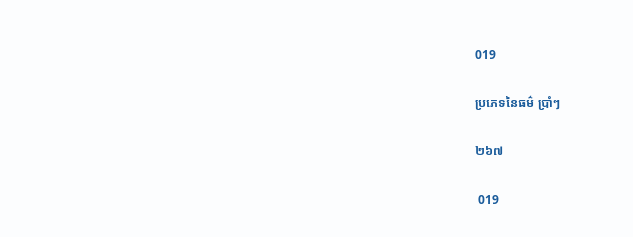019

ប្រភេទនៃធម៌ ប្រាំៗ

២៦៧

 019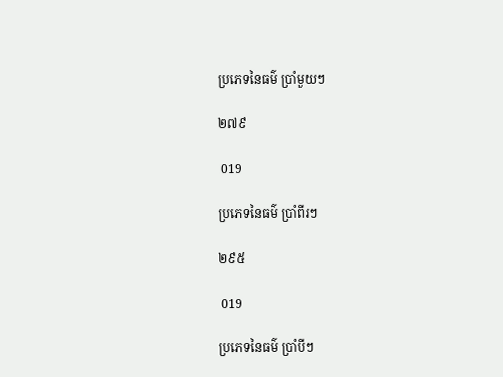ប្រភេទនៃធម៌ ប្រាំមួយៗ

២៧៩

 019

ប្រភេទនៃធម៌ ប្រាំពីរៗ

២៩៥

 019

ប្រភេទនៃធម៌ ប្រាំបីៗ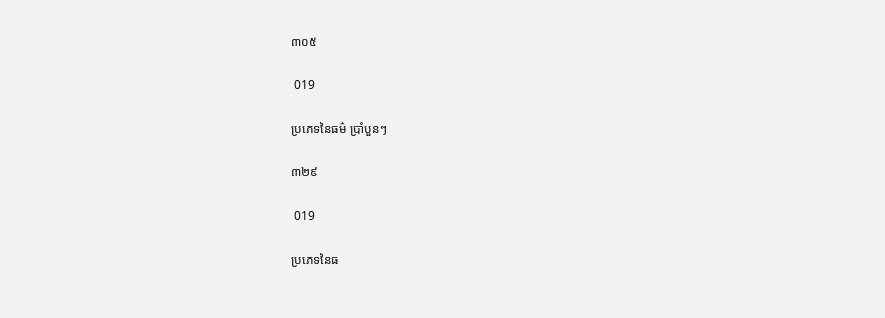៣០៥

 019

ប្រភេទនៃធម៌ ប្រាំបួនៗ

៣២៩

 019

ប្រភេទនៃធ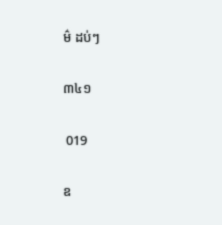ម៌ ដប់ៗ

៣៤១

 019

ឧ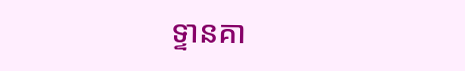ទ្ទានគា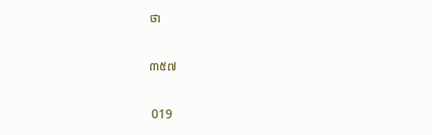ថា

៣៥៧

 019